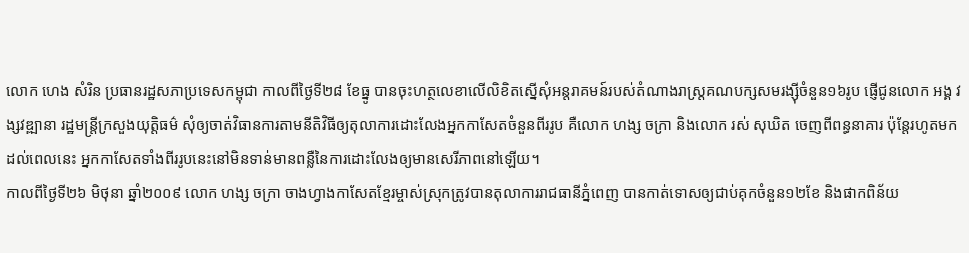លោក ហេង សំរិន ប្រធានរដ្ឋសភាប្រទេសកម្ពុជា កាលពីថ្ងៃទី២៨ ខែធ្នូ បានចុះហត្ថលេខាលើលិខិតស្នើសុំអន្តរាគមន៍របស់តំណាងរាស្ត្រគណបក្សសមរង្ស៊ីចំនួន១៦រូប ផ្ញើជូនលោក អង្គ វង្សវឌ្ឍានា រដ្ឋមន្ត្រីក្រសួងយុត្តិធម៌ សុំឲ្យចាត់វិធានការតាមនីតិវិធីឲ្យតុលាការដោះលែងអ្នកកាសែតចំនួនពីររូប គឺលោក ហង្ស ចក្រា និងលោក រស់ សុឃិត ចេញពីពន្ធនាគារ ប៉ុន្តែរហូតមកដល់ពេលនេះ អ្នកកាសែតទាំងពីររូបនេះនៅមិនទាន់មានពន្លឺនៃការដោះលែងឲ្យមានសេរីភាពនៅឡើយ។
កាលពីថ្ងៃទី២៦ មិថុនា ឆ្នាំ២០០៩ លោក ហង្ស ចក្រា ចាងហ្វាងកាសែតខ្មែរម្ចាស់ស្រុកត្រូវបានតុលាការរាជធានីភ្នំពេញ បានកាត់ទោសឲ្យជាប់គុកចំនួន១២ខែ និងផាកពិន័យ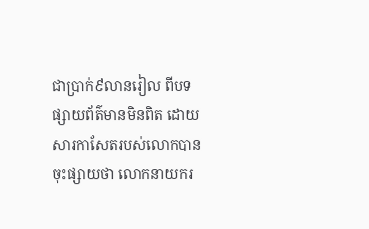ជាប្រាក់៩លានរៀល ពីបទផ្សាយព័ត៌មានមិនពិត ដោយសារកាសែតរបស់លោកបានចុះផ្សាយថា លោកនាយករ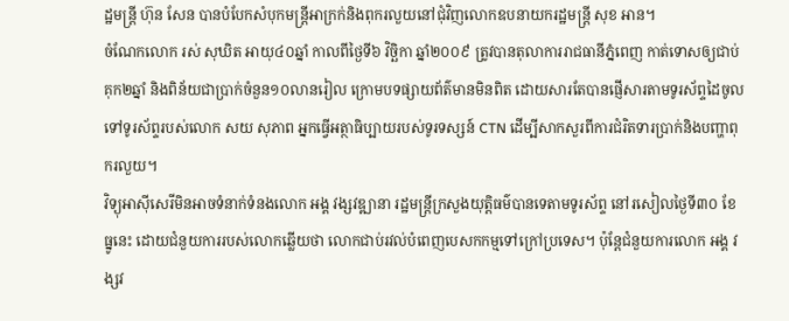ដ្ឋមន្ត្រី ហ៊ុន សែន បានបំបែកសំបុកមន្រ្តីអាក្រក់និងពុករលួយនៅជុំវិញលោកឧបនាយករដ្ឋមន្រ្តី សុខ អាន។
ចំណែកលោក រស់ សុឃិត អាយុ៤០ឆ្នាំ កាលពីថ្ងៃទី៦ វិច្ឆិកា ឆ្នាំ២០០៩ ត្រូវបានតុលាការរាជធានីភ្នំពេញ កាត់ទោសឲ្យជាប់គុក២ឆ្នាំ និងពិន័យជាប្រាក់ចំនួន១០លានរៀល ក្រោមបទផ្សាយព័ត៌មានមិនពិត ដោយសារតែបានផ្ញើសារតាមទូរស័ព្ទដៃចូលទៅទូរស័ព្ទរបស់លោក សយ សុភាព អ្នកធ្វើអត្ថាធិប្បាយរបស់ទូរទស្សន៍ CTN ដើម្បីសាកសួរពីការជំរិតទារប្រាក់និងបញ្ហាពុករលួយ។
វិទ្យុអាស៊ីសេរីមិនអាចទំនាក់ទំនងលោក អង្គ វង្សវឌ្ឍានា រដ្ឋមន្ត្រីក្រសួងយុត្តិធម៌បានទេតាមទូរស័ព្ទ នៅរសៀលថ្ងៃទី៣០ ខែធ្នូនេះ ដោយជំនួយការរបស់លោកឆ្លើយថា លោកជាប់រវល់បំពេញបេសកកម្មទៅក្រៅប្រទេស។ ប៉ុន្តែជំនួយការលោក អង្គ វង្សវ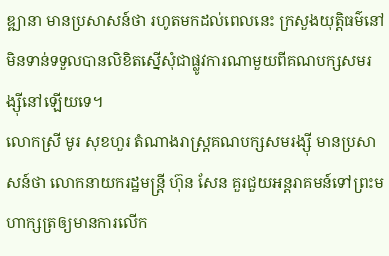ឌ្ឍានា មានប្រសាសន៍ថា រហូតមកដល់ពេលនេះ ក្រសួងយុត្តិធម៌នៅមិនទាន់ទទួលបានលិខិតស្នើសុំជាផ្លូវការណាមួយពីគណបក្សសមរង្ស៊ីនៅឡើយទេ។
លោកស្រី មូរ សុខហួរ តំណាងរាស្ត្រគណបក្សសមរង្ស៊ី មានប្រសាសន៍ថា លោកនាយករដ្ឋមន្ត្រី ហ៊ុន សែន គួរជួយអន្តរាគមន៍ទៅព្រះមហាក្សត្រឲ្យមានការលើក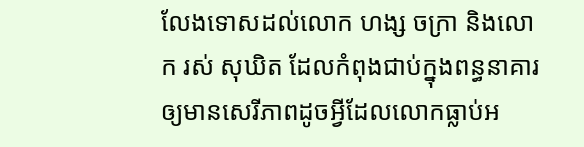លែងទោសដល់លោក ហង្ស ចក្រា និងលោក រស់ សុឃិត ដែលកំពុងជាប់ក្នុងពន្ធនាគារឲ្យមានសេរីភាពដូចអ្វីដែលលោកធ្លាប់អ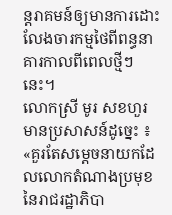ន្តរាគមន៍ឲ្យមានការដោះលែងចារកម្មថៃពីពន្ធនាគារកាលពីពេលថ្មីៗនេះ។
លោកស្រី មូរ សខហួរ មានប្រសាសន៍ដូច្នេះ ៖ «គួរតែសម្ដេចនាយកដែលលោកតំណាងប្រមុខនៃរាជរដ្ឋាភិបា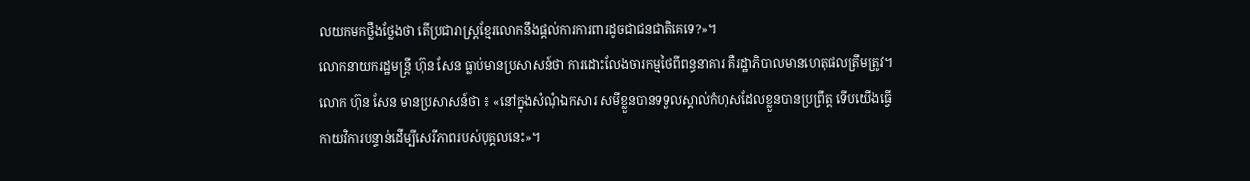លយកមកថ្លឹងថ្លែងថា តើប្រជារាស្រ្ដខ្មែរលោកនឹងផ្ដល់ការការពារដូចជាជនជាតិគេទេ?»។
លោកនាយករដ្ឋមន្ត្រី ហ៊ុន សែន ធ្លាប់មានប្រសាសន៍ថា ការដោះលែងចារកម្មថៃពីពន្ធនាគារ គឺរដ្ឋាភិបាលមានហេតុផលត្រឹមត្រូវ។
លោក ហ៊ុន សែន មានប្រសាសន៍ថា ៖ «នៅក្នុងសំណុំឯកសារ សមីខ្លួនបានទទួលស្គាល់កំហុសដែលខ្លួនបានប្រព្រឹត្ត ទើបយើងធ្វើកាយវិការបន្ទាន់ដើម្បីសេរីភាពរបស់បុគ្គលនេះ»។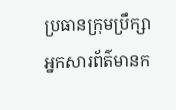ប្រធានក្រុមប្រឹក្សាអ្នកសារព័ត៌មានក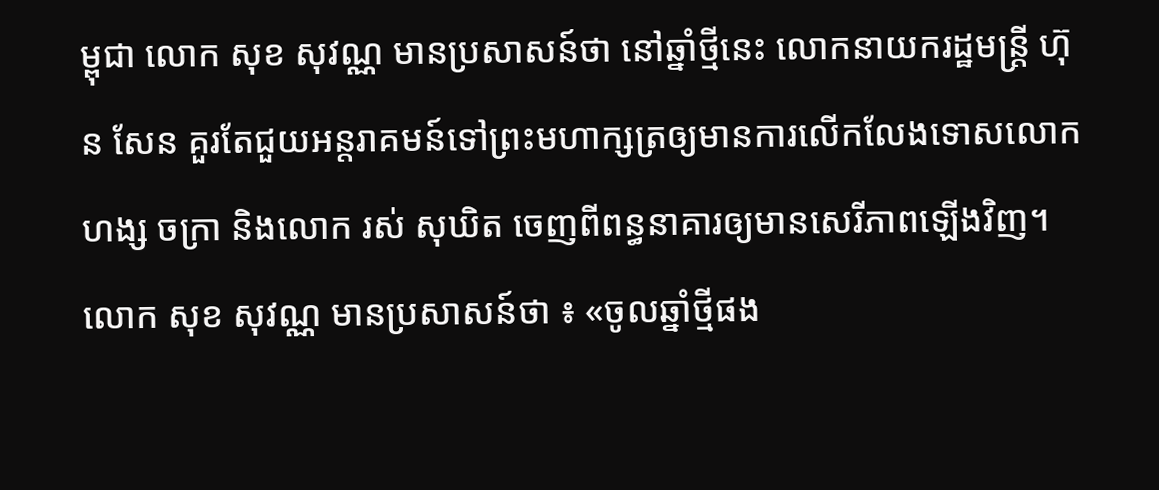ម្ពុជា លោក សុខ សុវណ្ណ មានប្រសាសន៍ថា នៅឆ្នាំថ្មីនេះ លោកនាយករដ្ឋមន្ត្រី ហ៊ុន សែន គួរតែជួយអន្តរាគមន៍ទៅព្រះមហាក្សត្រឲ្យមានការលើកលែងទោសលោក ហង្ស ចក្រា និងលោក រស់ សុឃិត ចេញពីពន្ធនាគារឲ្យមានសេរីភាពឡើងវិញ។
លោក សុខ សុវណ្ណ មានប្រសាសន៍ថា ៖ «ចូលឆ្នាំថ្មីផង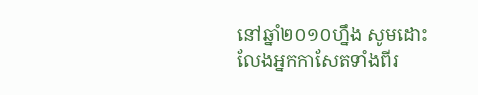នៅឆ្នាំ២០១០ហ្នឹង សូមដោះលែងអ្នកកាសែតទាំងពីរ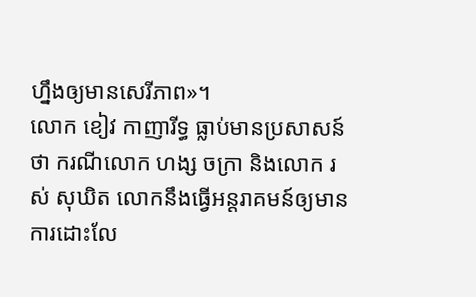ហ្នឹងឲ្យមានសេរីភាព»។
លោក ខៀវ កាញារីទ្ធ ធ្លាប់មានប្រសាសន៍ថា ករណីលោក ហង្ស ចក្រា និងលោក រស់ សុឃិត លោកនឹងធ្វើអន្តរាគមន៍ឲ្យមានការដោះលែ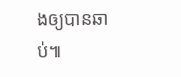ងឲ្យបានឆាប់៕